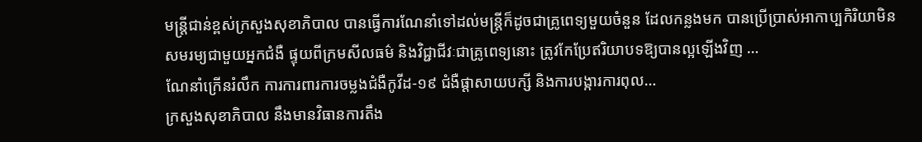មន្ត្រីជាន់ខ្ពស់ក្រសួងសុខាភិបាល បានធ្វើការណែនាំទៅដល់មន្រ្តីក៏ដូចជាគ្រូពេទ្យមួយចំនួន ដែលកន្លងមក បានប្រើប្រាស់អាកាប្បកិរិយាមិនសមរម្យជាមួយអ្នកជំងឺ ផ្ទុយពីក្រមសីលធម៌ និងវិជ្ជាជីវៈជាគ្រូពេទ្យនោះ ត្រូវកែប្រែឥរិយាបទឱ្យបានល្អឡើងវិញ ...
ណែនាំក្រើនរំលឹក ការការពារការចម្លងជំងឺកូវីដ-១៩ ជំងឺផ្តាសាយបក្សី និងការបង្ការការពុល...
ក្រសួងសុខាភិបាល នឹងមានវិធានការតឹង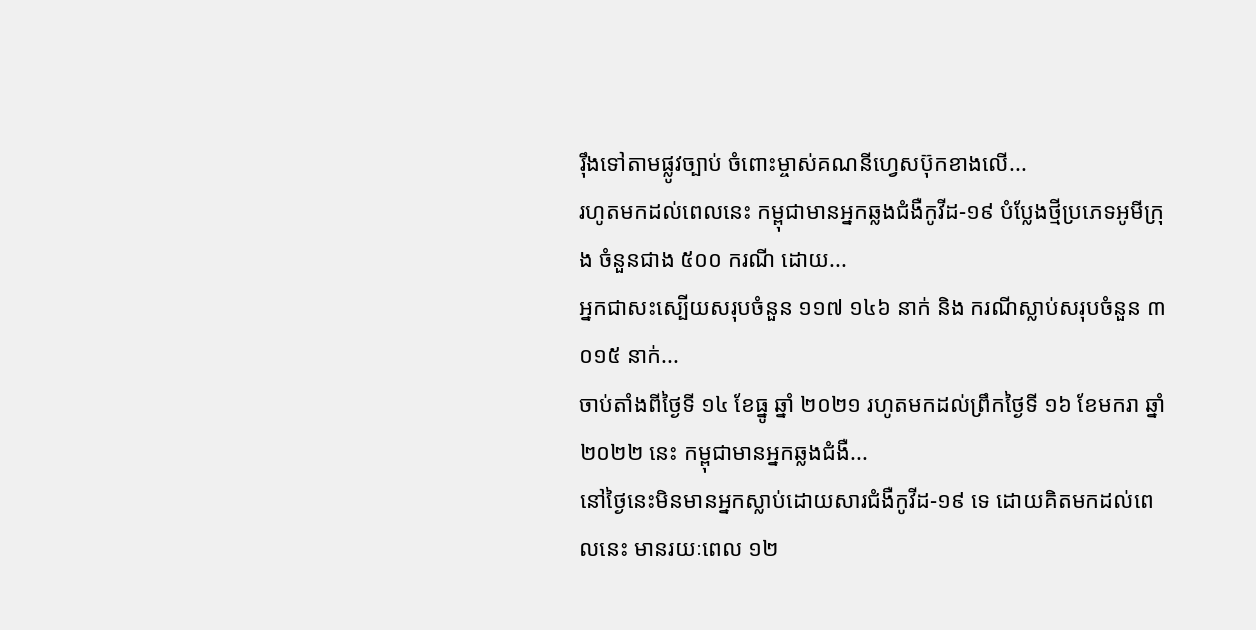រុឹងទៅតាមផ្លូវច្បាប់ ចំពោះម្ចាស់គណនីហ្វេសប៊ុកខាងលើ...
រហូតមកដល់ពេលនេះ កម្ពុជាមានអ្នកឆ្លងជំងឺកូវីដ-១៩ បំប្លែងថ្មីប្រភេទអូមីក្រុង ចំនួនជាង ៥០០ ករណី ដោយ...
អ្នកជាសះស្បើយសរុបចំនួន ១១៧ ១៤៦ នាក់ និង ករណីស្លាប់សរុបចំនួន ៣ ០១៥ នាក់...
ចាប់តាំងពីថ្ងៃទី ១៤ ខែធ្នូ ឆ្នាំ ២០២១ រហូតមកដល់ព្រឹកថ្ងៃទី ១៦ ខែមករា ឆ្នាំ ២០២២ នេះ កម្ពុជាមានអ្នកឆ្លងជំងឺ...
នៅថ្ងៃនេះមិនមានអ្នកស្លាប់ដោយសារជំងឺកូវីដ-១៩ ទេ ដោយគិតមកដល់ពេលនេះ មានរយៈពេល ១២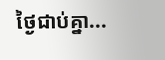ថ្ងៃជាប់គ្នា...